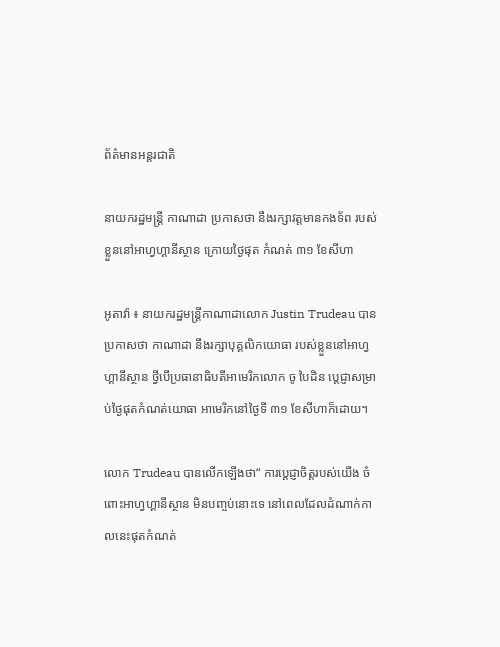ព័ត៌មានអន្តរជាតិ

នាយករដ្ឋមន្រ្ដី កាណាដា ប្រកាសថា នឹងរក្សាវត្ដមានកងទ័ព របស់ខ្លួននៅអាហ្វហ្គានីស្ថាន ក្រោយថ្ងៃផុត កំណត់ ៣១ ខែសីហា

អូតាវ៉ា ៖ នាយករដ្ឋមន្រ្តីកាណាដាលោក Justin Trudeau បានប្រកាសថា កាណាដា នឹងរក្សាបុគ្គលិកយោធា របស់ខ្លួននៅអាហ្វហ្គានីស្ថាន ថ្វីបើប្រធានាធិបតីអាមេរិកលោក ចូ បៃដិន ប្តេជ្ញាសម្រាប់ថ្ងៃផុតកំណត់យោធា អាមេរិកនៅថ្ងៃទី ៣១ ខែសីហាក៏ដោយ។

លោក Trudeau បានលើកឡើងថា“ ការប្តេជ្ញាចិត្តរបស់យើង ចំពោះអាហ្វហ្គានីស្ថាន មិនបញ្ចប់នោះទេ នៅពេលដែលដំណាក់កាលនេះផុតកំណត់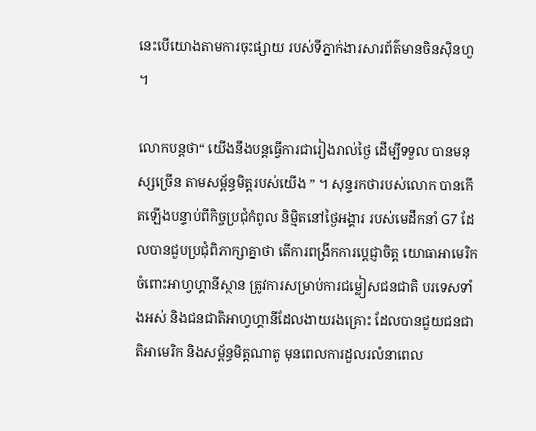នេះបើយោងតាមការចុះផ្សាយ របស់ទីភ្នាក់ងារសារព័ត៌មានចិនស៊ិនហួ ។

លោកបន្តថា“ យើងនឹងបន្តធ្វើការជារៀងរាល់ថ្ងៃ ដើម្បីទទួល បានមនុស្សច្រើន តាមសម្ព័ន្ធមិត្តរបស់យើង ” ។ សុន្ទរកថារបស់លោក បានកើតឡើងបន្ទាប់ពីកិច្ចប្រជុំកំពូល និម្មិតនៅថ្ងៃអង្គារ របស់មេដឹកនាំ G7 ដែលបានជួបប្រជុំពិភាក្សាគ្នាថា តើការពង្រីកការប្តេជ្ញាចិត្ត យោធាអាមេរិក ចំពោះអាហ្វហ្គានីស្ថាន ត្រូវការសម្រាប់ការជម្លៀសជនជាតិ បរទេសទាំងអស់ និងជនជាតិអាហ្វហ្គានីដែលងាយរងគ្រោះ ដែលបានជួយជនជាតិអាមេរិក និងសម្ព័ន្ធមិត្តណាតូ មុនពេលការដួលរលំនាពេល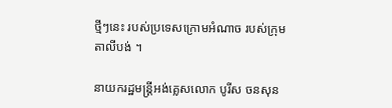ថ្មីៗនេះ របស់ប្រទេសក្រោមអំណាច របស់ក្រុមតាលីបង់ ។

នាយករដ្ឋមន្រ្តីអង់គ្លេសលោក បូរីស ចនសុន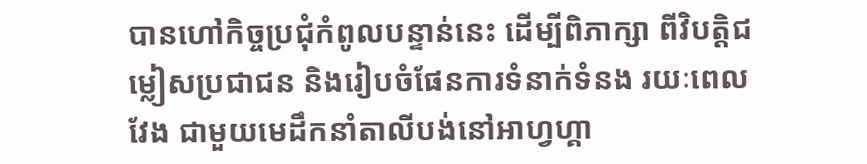បានហៅកិច្ចប្រជុំកំពូលបន្ទាន់នេះ ដើម្បីពិភាក្សា ពីវិបត្តិជម្លៀសប្រជាជន និងរៀបចំផែនការទំនាក់ទំនង រយៈពេលវែង ជាមួយមេដឹកនាំតាលីបង់នៅអាហ្វហ្គា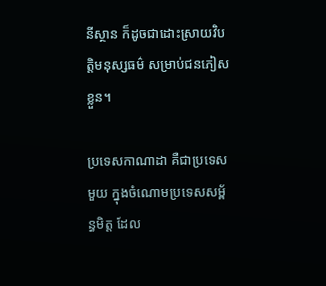នីស្ថាន ក៏ដូចជាដោះស្រាយវិបត្តិមនុស្សធម៌ សម្រាប់ជនភៀសខ្លួន។

ប្រទេសកាណាដា គឺជាប្រទេសមួយ ក្នុងចំណោមប្រទេសសម្ព័ន្ធមិត្ត ដែល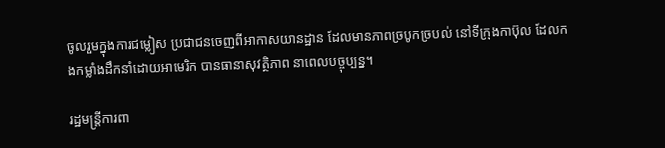ចូលរួមក្នុងការជម្លៀស ប្រជាជនចេញពីអាកាសយានដ្ឋាន ដែលមានភាពច្របូកច្របល់ នៅទីក្រុងកាប៊ុល ដែលកងកម្លាំងដឹកនាំដោយអាមេរិក បានធានាសុវត្ថិភាព នាពេលបច្ចុប្បន្ន។

រដ្ឋមន្ត្រីការពា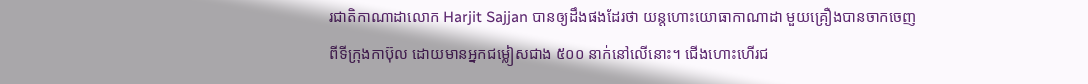រជាតិកាណាដាលោក Harjit Sajjan បានឲ្យដឹងផងដែរថា យន្តហោះយោធាកាណាដា មួយគ្រឿងបានចាកចេញពីទីក្រុងកាប៊ុល ដោយមានអ្នកជម្លៀសជាង ៥០០ នាក់នៅលើនោះ។ ជើងហោះហើរជ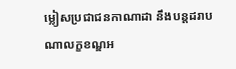ម្លៀសប្រជាជនកាណាដា នឹងបន្តដរាបណាលក្ខខណ្ឌអ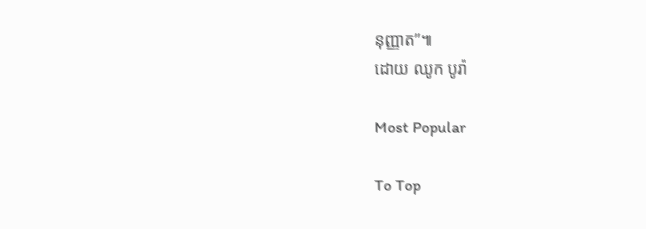នុញ្ញាត”៕
ដោយ ឈូក បូរ៉ា

Most Popular

To Top